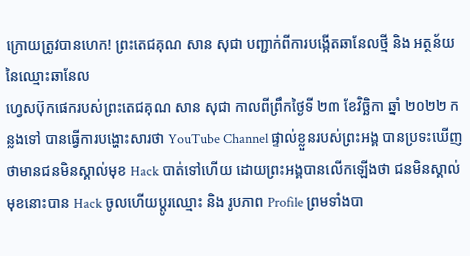ក្រោយត្រូវបានហេក! ព្រះតេជគុណ សាន សុជា បញ្ជាក់ពីការបង្កើតឆានែលថ្មី និង អត្ថន័យនៃឈ្មោះឆានែល
ហ្វេសប៊ុកផេករបស់ព្រះតេជគុណ សាន សុជា កាលពីព្រឹកថ្ងៃទី ២៣ ខែវិច្ឆិកា ឆ្នាំ ២០២២ កន្លងទៅ បានធ្វើការបង្ហោះសារថា YouTube Channel ផ្ទាល់ខ្លួនរបស់ព្រះអង្គ បានប្រទះឃើញថាមានជនមិនស្គាល់មុខ Hack បាត់ទៅហើយ ដោយព្រះអង្គបានលើកឡើងថា ជនមិនស្គាល់មុខនោះបាន Hack ចូលហើយប្ដូរឈ្មោះ និង រូបភាព Profile ព្រមទាំងបា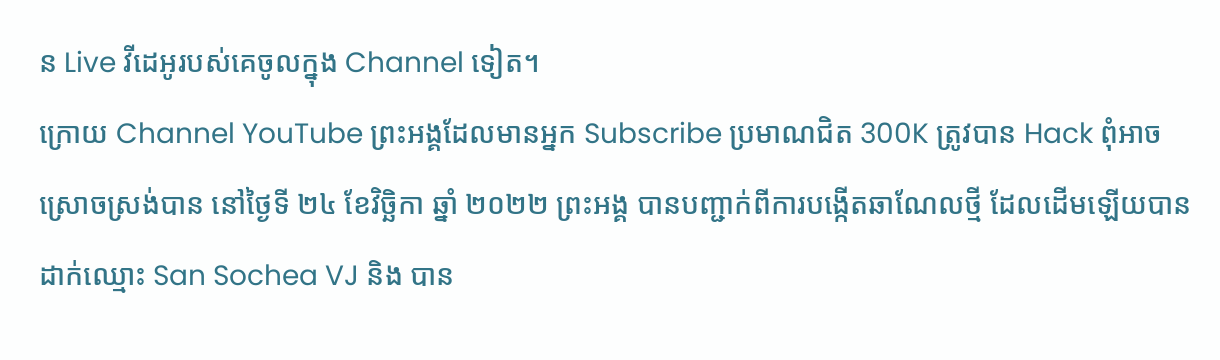ន Live វីដេអូរបស់គេចូលក្នុង Channel ទៀត។
ក្រោយ Channel YouTube ព្រះអង្គដែលមានអ្នក Subscribe ប្រមាណជិត 300K ត្រូវបាន Hack ពុំអាចស្រោចស្រង់បាន នៅថ្ងៃទី ២៤ ខែវិច្ឆិកា ឆ្នាំ ២០២២ ព្រះអង្គ បានបញ្ជាក់ពីការបង្កើតឆាណែលថ្មី ដែលដើមឡើយបានដាក់ឈ្មោះ San Sochea VJ និង បាន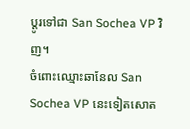ប្ដូរទៅជា San Sochea VP វិញ។
ចំពោះឈ្មោះឆានែល San Sochea VP នេះទៀតសោត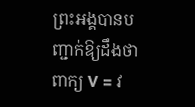ព្រះអង្គបានបញ្ជាក់ឱ្យដឹងថា ពាក្យ V = វ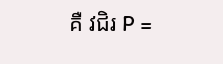គឺ វជិរ P =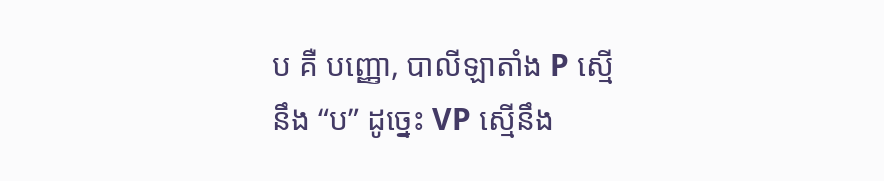ប គឺ បញ្ញោ, បាលីឡាតាំង P ស្មើនឹង “ប” ដូច្នេះ VP ស្មើនឹង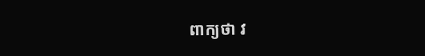ពាក្យថា វ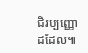ជិរប្បញ្ញោដដែល៕